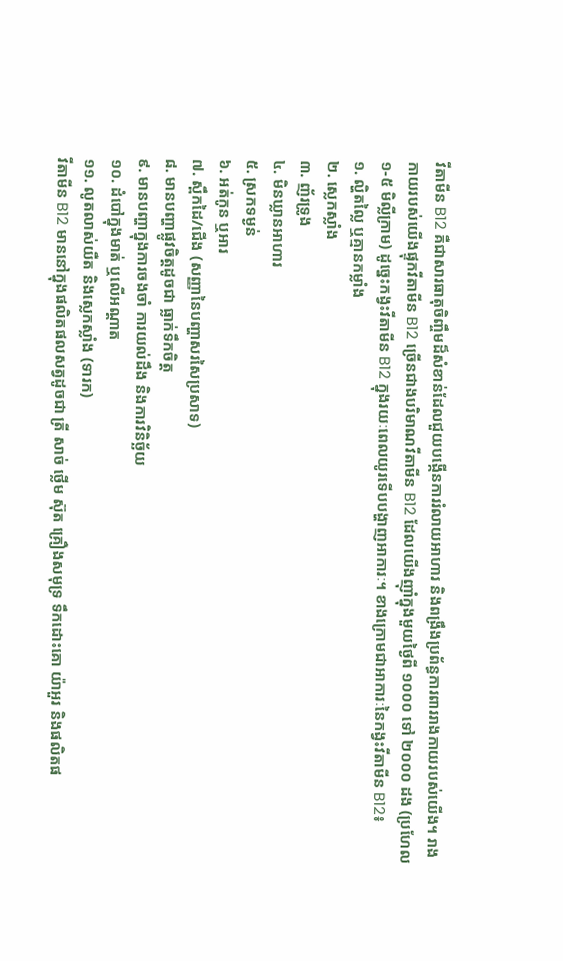វីតាមីន B12 គឺជាសារធាតុចិញ្ចឹមដ៏សំខាន់ដែលជួយបង្កើនការរំលាយអាហារ និងពង្រឹងប្រព័ន្ធការពាររាងកាយរបស់យើង។ រាងកាយរបស់យើងផ្ទុកវីតាមីន B12 ច្រើនជាងបរិមាណវីតាមីន B12 ដែលយើងញ៉ាំក្នុងមួយថ្ងៃពី ១០០០ ទៅ ២០០០ ដង (ប្រហែល ១-៥ មិល្លីក្រាម) ដូច្នេះកង្វះវីតាមីន B12 ក្នុងរយៈពេលយូរទើបបង្ហាញអាការៈ។ ខាងក្រោមជាអាការៈនៃកង្វះវីតាមីន B12៖
១. ល្ហិតល្លៃ ឬគ្មានកម្លាំង
២. ស្លេកស្លាំង
៣. ញ័រទ្រូង
៤. មិនឃ្លានអាហារ
៥. ស្រកទម្ងន់
៦. អត់កូន ឬអារ
៧. ស្ពឹកដៃ/ជើង (សញ្ញានៃបញ្ហាសរសៃប្រសាទ)
៨. មានបញ្ហាផ្លូវចិត្តដូចជា ធ្លាក់ទឹកចិត្ត
៩. មានបញ្ហាក្នុងការចងចាំ ការយល់ដឹង និងការវិនិច្ឆ័យ
១០. ដំបៅក្នុងមាត់ ឬលើអណ្តាត
១១. លូតលាស់យឺត និងស្លេកស្លាំង (ទារក)
វីតាមីន B12 មាននៅក្នុងផលិតផលសត្វដូចជា ត្រី សាច់ ថ្លើម ស៊ុត គ្រឿងសមុទ្រ ទឹកដោះគោ យ៉ាអួរ និងផលិតផ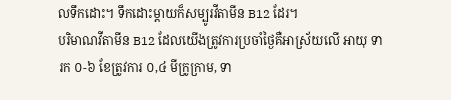លទឹកដោះ។ ទឹកដោះម្តាយក៏សម្បូរវីតាមីន B12 ដែរ។
បរិមាណវីតាមីន B12 ដែលយើងត្រូវការប្រចាំថ្ងៃគឺអាស្រ័យលើ អាយុ ទារក ០-៦ ខែត្រូវការ ០,៤ មីក្រូក្រាម, ទា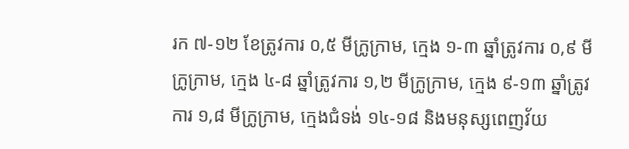រក ៧-១២ ខែត្រូវការ ០,៥ មីក្រូក្រាម, ក្មេង ១-៣ ឆ្នាំត្រូវការ ០,៩ មីក្រូក្រាម, ក្មេង ៤-៨ ឆ្នាំត្រូវការ ១,២ មីក្រូក្រាម, ក្មេង ៩-១៣ ឆ្នាំត្រូវការ ១,៨ មីក្រូក្រាម, ក្មេងជំទង់ ១៤-១៨ និងមនុស្សពេញវ័យ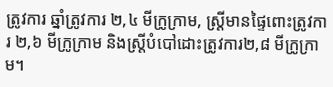ត្រូវការ ឆ្នាំត្រូវការ ២,៤ មីក្រូក្រាម, ស្រ្តីមានផ្ទៃពោះត្រូវការ ២,៦ មីក្រូក្រាម និងស្រ្តីបំបៅដោះត្រូវការ២,៨ មីក្រូក្រាម។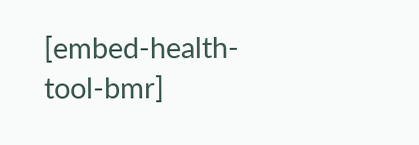[embed-health-tool-bmr]